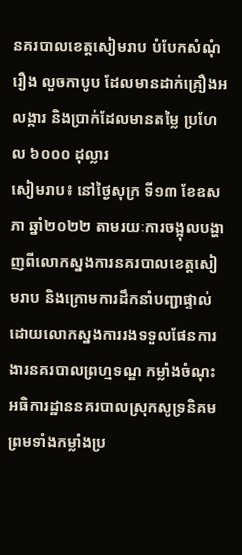នគរបាលខេត្តសៀមរាប បំបែកសំណុំរឿង លួចកាបូប ដែលមានដាក់គ្រឿងអលង្ការ និងប្រាក់ដែលមានតម្លៃ ប្រហែល ៦០០០ ដុល្លារ
សៀមរាប៖ នៅថ្ងៃសុក្រ ទី១៣ ខែឧសភា ឆ្នាំ២០២២ តាមរយៈការចង្អុលបង្ហាញពីលោកស្នងការនគរបាលខេត្តសៀមរាប និងក្រោមការដឹកនាំបញ្ជាផ្ទាល់ដោយលោកស្នងការរងទទួលផែនការងារនគរបាលព្រហ្មទណ្ឌ កម្លាំងចំណុះអធិការដ្ឋាននគរបាលស្រុកសូទ្រនិគម ព្រមទាំងកម្លាំងប្រ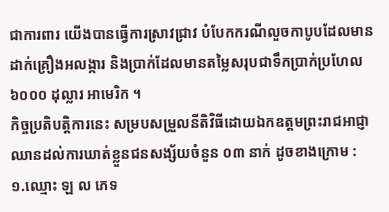ជាការពារ យើងបានធ្វើការស្រាវជ្រាវ បំបែកករណីលួចកាបូបដែលមានដាក់គ្រឿងអលង្ការ និងប្រាក់ដែលមានតម្លៃសរុបជាទឹកប្រាក់ប្រហែល ៦០០០ ដុល្លារ អាមេរិក ។
កិច្ចប្រតិបត្តិការនេះ សម្របសម្រួលនីតិវិធីដោយឯកឧត្តមព្រះរាជអាជ្ញា ឈានដល់ការឃាត់ខ្លួនជនសង្ស័យចំនួន ០៣ នាក់ ដូចខាងក្រោម :
១.ឈ្មោះ ឡ ល ភេទ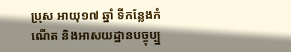ប្រុស អាយុ១៧ ឆ្នាំ ទីកន្លែងកំណើត និងអាសយដ្ឋានបច្ចុប្ប្ន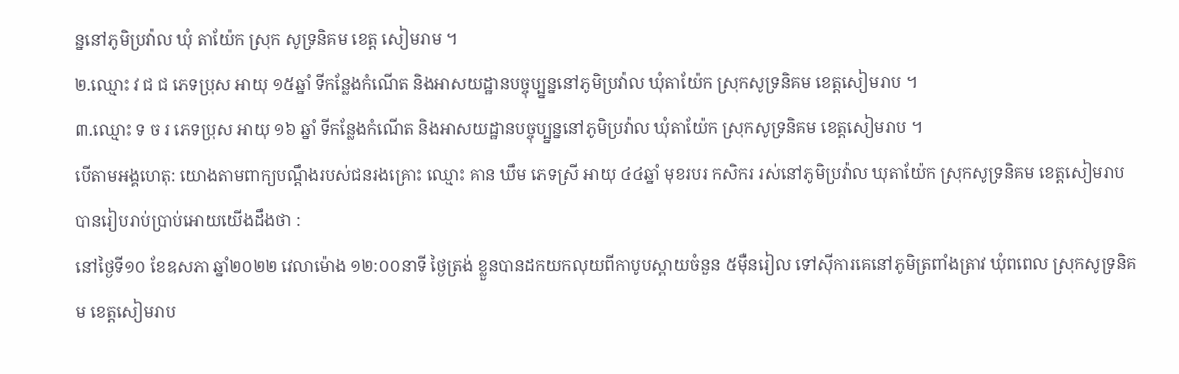ន្ននៅភូមិប្រវ៉ាល ឃុំ តាយ៉ែក ស្រុក សូទ្រនិគម ខេត្ត សៀមរាម ។
២.ឈ្មោះ វ ជ ជ ភេទប្រុស អាយុ ១៥ឆ្នាំ ទីកន្លែងកំណើត និងអាសយដ្ឋានបច្ចុប្ប្នន្ននៅភូមិប្រវ៉ាល ឃុំតាយ៉ែក ស្រុកសូទ្រនិគម ខេត្តសៀមរាប ។
៣.ឈ្មោះ ទ ច រ ភេទប្រុស អាយុ ១៦ ឆ្នាំ ទីកន្លែងកំណើត និងអាសយដ្ឋានបច្ចុប្ប្នន្ននៅភូមិប្រវ៉ាល ឃុំតាយ៉ែក ស្រុកសូទ្រនិគម ខេត្តសៀមរាប ។
បើតាមអង្គហេតុ: យោងតាមពាក្យបណ្តឹងរបស់ជនរងគ្រោះ ឈ្មោះ គាន ឃឹម ភេទស្រី អាយុ ៤៤ឆ្នាំ មុខរបរ កសិករ រស់នៅភូមិប្រវ៉ាល ឃុតាយ៉ែក ស្រុកសូទ្រនិគម ខេត្តសៀមរាប បានរៀបរាប់ប្រាប់អោយយើងដឹងថា :
នៅថ្ងៃទី១០ ខែឧសភា ឆ្នាំ២០២២ វេលាម៉ោង ១២:០០នាទី ថ្ងៃត្រង់ ខ្លួនបានដកយកលុយពីកាបូបស្ពាយចំនួន ៥ម៉ឺនរៀល ទៅស៊ីការគេនៅភូមិត្រពាំងត្រាវ ឃុំពពេល ស្រុកសូទ្រនិគម ខេត្តសៀមរាប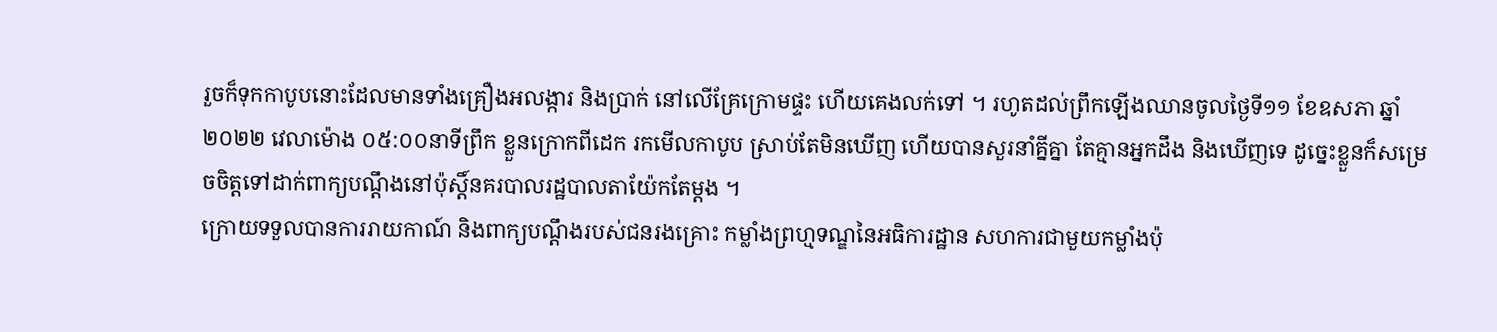រួចក៏ទុកកាបូបនោះដែលមានទាំងគ្រឿងអលង្ការ និងប្រាក់ នៅលើគ្រែក្រោមផ្ទះ ហើយគេងលក់ទៅ ។ រហូតដល់ព្រឹកឡើងឈានចូលថ្ងៃទី១១ ខែឧសភា ឆ្នាំ២០២២ វេលាម៉ោង ០៥:០០នាទីព្រឹក ខ្លួនក្រោកពីដេក រកមើលកាបូប ស្រាប់តែមិនឃើញ ហើយបានសួរនាំគ្នីគ្នា តែគ្មានអ្នកដឹង និងឃើញទេ ដូច្នេះខ្លួនក៏សម្រេចចិត្តទៅដាក់ពាក្យបណ្តឹងនៅប៉ុស្តិ៍នគរបាលរដ្ឋបាលតាយ៉ែកតែម្តង ។
ក្រោយទទួលបានការរាយកាណ៍ និងពាក្យបណ្តឹងរបស់ជនរងគ្រោះ កម្លាំងព្រហ្មទណ្ឌនៃអធិការដ្ឋាន សហការជាមួយកម្លាំងប៉ុ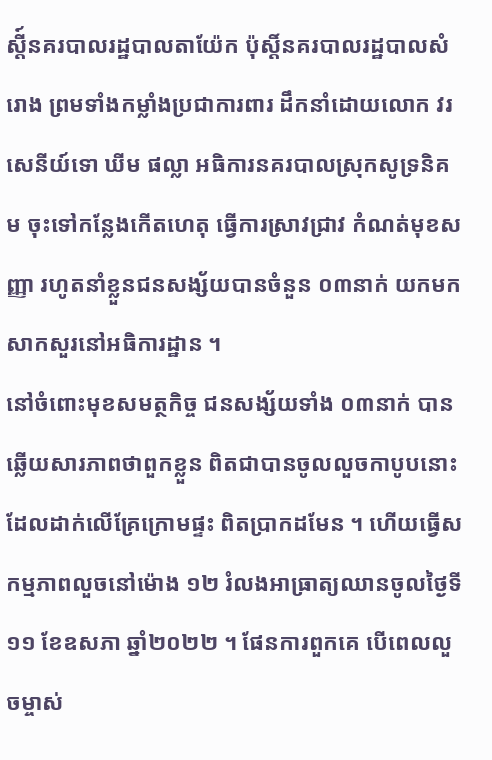ស្តី៍នគរបាលរដ្ឋបាលតាយ៉ែក ប៉ុស្តិ៍នគរបាលរដ្ឋបាលសំរោង ព្រមទាំងកម្លាំងប្រជាការពារ ដឹកនាំដោយលោក វរសេនីយ៍ទោ ឃីម ផល្លា អធិការនគរបាលស្រុកសូទ្រនិគម ចុះទៅកន្លែងកើតហេតុ ធ្វើការស្រាវជ្រាវ កំណត់មុខសញ្ញា រហូតនាំខ្លួនជនសង្ស័យបានចំនួន ០៣នាក់ យកមកសាកសួរនៅអធិការដ្ឋាន ។
នៅចំពោះមុខសមត្ថកិច្ច ជនសង្ស័យទាំង ០៣នាក់ បានឆ្លើយសារភាពថាពួកខ្លួន ពិតជាបានចូលលួចកាបូបនោះ ដែលដាក់លើគ្រែក្រោមផ្ទះ ពិតប្រាកដមែន ។ ហើយធ្វើសកម្មភាពលួចនៅម៉ោង ១២ រំលងអាធ្រាត្យឈានចូលថ្ងៃទី១១ ខែឧសភា ឆ្នាំ២០២២ ។ ផែនការពួកគេ បើពេលលួចម្ចាស់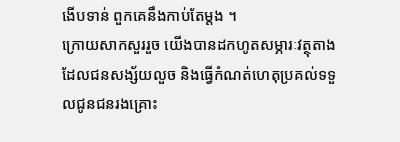ងើបទាន់ ពួកគេនឹងកាប់តែម្ដង ។
ក្រោយសាកសួររួច យើងបានដកហូតសម្ភារៈវត្ថុតាង ដែលជនសង្ស័យលួច និងធ្វើកំណត់ហេតុប្រគល់ទទួលជូនជនរងគ្រោះ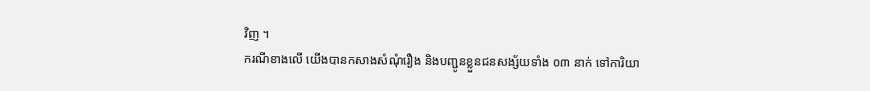វិញ ។
ករណីខាងលើ យើងបានកសាងសំណុំរឿង និងបញ្ជូនខ្លួនជនសង្ស័យទាំង ០៣ នាក់ ទៅការិយា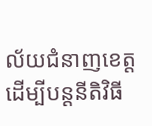ល័យជំនាញខេត្ត ដើម្បីបន្តនីតិវិធី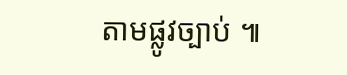តាមផ្លូវច្បាប់ ៕